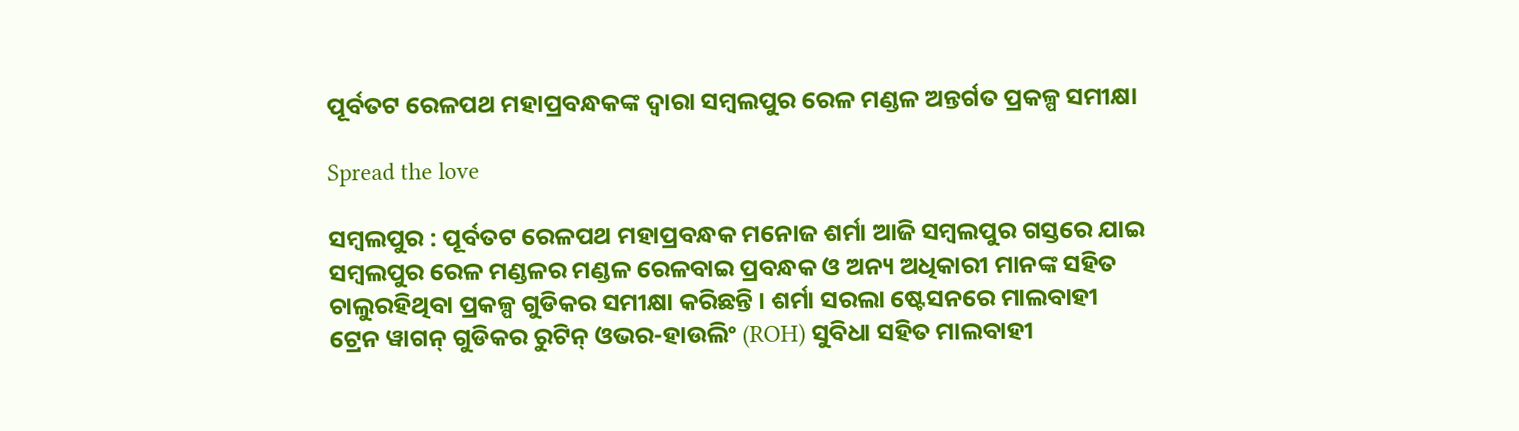ପୂର୍ବତଟ ରେଳପଥ ମହାପ୍ରବନ୍ଧକଙ୍କ ଦ୍ୱାରା ସମ୍ବଲପୁର ରେଳ ମଣ୍ଡଳ ଅନ୍ତର୍ଗତ ପ୍ରକଳ୍ପ ସମୀକ୍ଷା

Spread the love

ସମ୍ବଲପୁର : ପୂର୍ବତଟ ରେଳପଥ ମହାପ୍ରବନ୍ଧକ ମନୋଜ ଶର୍ମା ଆଜି ସମ୍ବଲପୁର ଗସ୍ତରେ ଯାଇ ସମ୍ବଲପୁର ରେଳ ମଣ୍ଡଳର ମଣ୍ଡଳ ରେଳବାଇ ପ୍ରବନ୍ଧକ ଓ ଅନ୍ୟ ଅଧିକାରୀ ମାନଙ୍କ ସହିତ ଚାଲୁରହିଥିବା ପ୍ରକଳ୍ପ ଗୁଡିକର ସମୀକ୍ଷା କରିଛନ୍ତି । ଶର୍ମା ସରଲା ଷ୍ଟେସନରେ ମାଲବାହୀ ଟ୍ରେନ ୱାଗନ୍ ଗୁଡିକର ରୁଟିନ୍ ଓଭର-ହାଉଲିଂ (ROH) ସୁବିଧା ସହିତ ମାଲବାହୀ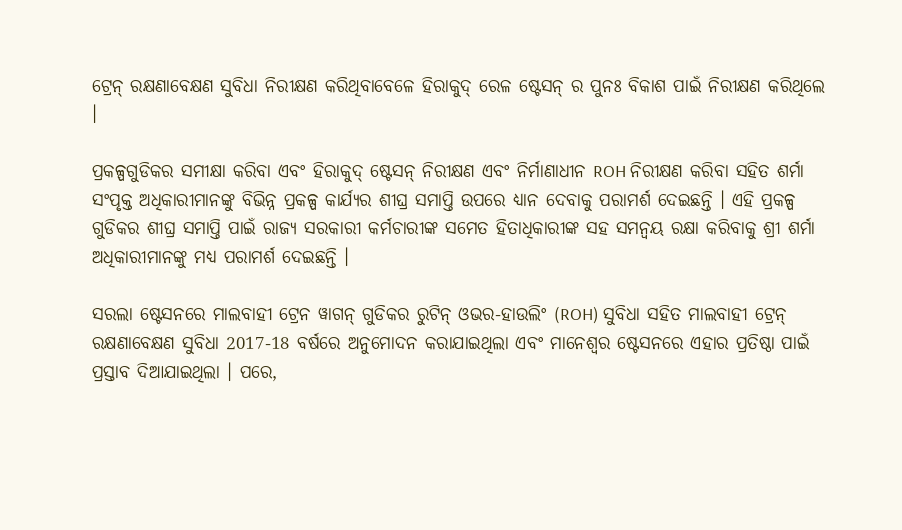ଟ୍ରେନ୍ ରକ୍ଷଣାବେକ୍ଷଣ ସୁବିଧା ନିରୀକ୍ଷଣ କରିଥିବାବେଳେ ହିରାକୁଦ୍ ରେଳ ଷ୍ଟେସନ୍ ର ପୁନଃ ବିକାଶ ପାଇଁ ନିରୀକ୍ଷଣ କରିଥିଲେ ।

ପ୍ରକଳ୍ପଗୁଡିକର ସମୀକ୍ଷା କରିବା ଏବଂ ହିରାକୁଦ୍ ଷ୍ଟେସନ୍ ନିରୀକ୍ଷଣ ଏବଂ ନିର୍ମାଣାଧୀନ ROH ନିରୀକ୍ଷଣ କରିବା ସହିତ ଶର୍ମା ସଂପୃକ୍ତ ଅଧିକାରୀମାନଙ୍କୁ ବିଭିନ୍ନ ପ୍ରକଳ୍ପ କାର୍ଯ୍ୟର ଶୀଘ୍ର ସମାପ୍ତି ଉପରେ ଧ୍ୟାନ ଦେବାକୁ ପରାମର୍ଶ ଦେଇଛନ୍ତି । ଏହି ପ୍ରକଳ୍ପ ଗୁଡିକର ଶୀଘ୍ର ସମାପ୍ତି ପାଇଁ ରାଜ୍ୟ ସରକାରୀ କର୍ମଚାରୀଙ୍କ ସମେତ ହିତାଧିକାରୀଙ୍କ ସହ ସମନ୍ୱୟ ରକ୍ଷା କରିବାକୁ ଶ୍ରୀ ଶର୍ମା ଅଧିକାରୀମାନଙ୍କୁ ମଧ୍ୟ ପରାମର୍ଶ ଦେଇଛନ୍ତି ।

ସରଲା ଷ୍ଟେସନରେ ମାଲବାହୀ ଟ୍ରେନ ୱାଗନ୍ ଗୁଡିକର ରୁଟିନ୍ ଓଭର-ହାଉଲିଂ (ROH) ସୁବିଧା ସହିତ ମାଲବାହୀ ଟ୍ରେନ୍ ରକ୍ଷଣାବେକ୍ଷଣ ସୁବିଧା 2017-18 ବର୍ଷରେ ଅନୁମୋଦନ କରାଯାଇଥିଲା ଏବଂ ମାନେଶ୍ଵର ଷ୍ଟେସନରେ ଏହାର ପ୍ରତିଷ୍ଠା ପାଇଁ ପ୍ରସ୍ତାବ ଦିଆଯାଇଥିଲା । ପରେ,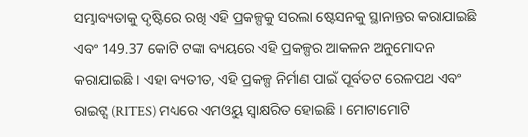ସମ୍ଭାବ୍ୟତାକୁ ଦୃଷ୍ଟିରେ ରଖି ଏହି ପ୍ରକଳ୍ପକୁ ସରଲା ଷ୍ଟେସନକୁ ସ୍ଥାନାନ୍ତର କରାଯାଇଛି ଏବଂ 149.37 କୋଟି ଟଙ୍କା ବ୍ୟୟରେ ଏହି ପ୍ରକଳ୍ପର ଆକଳନ ଅନୁମୋଦନ କରାଯାଇଛି । ଏହା ବ୍ୟତୀତ, ଏହି ପ୍ରକଳ୍ପ ନିର୍ମାଣ ପାଇଁ ପୂର୍ବତଟ ରେଳପଥ ଏବଂ ରାଇଟ୍ସ (RITES) ମଧ୍ୟରେ ଏମଓୟୁ ସ୍ୱାକ୍ଷରିତ ହୋଇଛି । ମୋଟାମୋଟି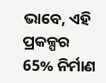ଭାବେ, ଏହି ପ୍ରକଳ୍ପର 65% ନିର୍ମାଣ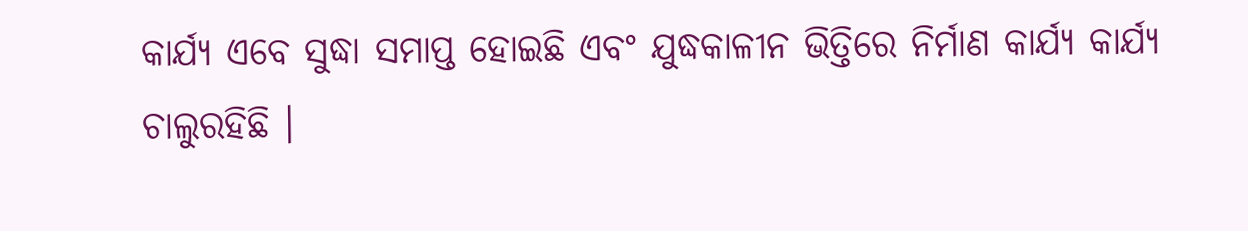କାର୍ଯ୍ୟ ଏବେ ସୁଦ୍ଧା ସମାପ୍ତ ହୋଇଛି ଏବଂ ଯୁଦ୍ଧକାଳୀନ ଭିତ୍ତିରେ ନିର୍ମାଣ କାର୍ଯ୍ୟ କାର୍ଯ୍ୟ ଚାଲୁରହିଛି ।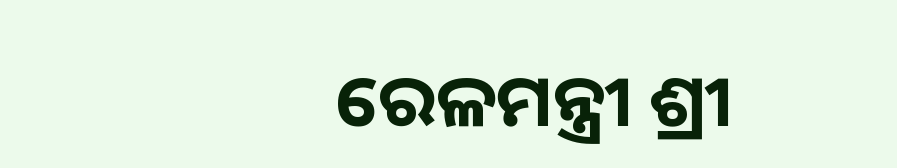ରେଳମନ୍ତ୍ରୀ ଶ୍ରୀ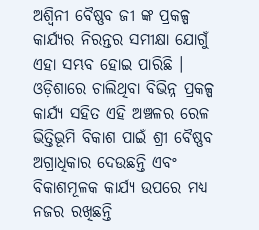ଅଶ୍ୱିନୀ ବୈଷ୍ଣବ ଜୀ ଙ୍କ ପ୍ରକଳ୍ପ କାର୍ଯ୍ୟର ନିରନ୍ତର ସମୀକ୍ଷା ଯୋଗୁଁ ଏହା ସମ୍ଭବ ହୋଇ ପାରିଛି । ଓଡ଼ିଶାରେ ଚାଲିଥିବା ବିଭିନ୍ନ ପ୍ରକଳ୍ପ କାର୍ଯ୍ୟ ସହିତ ଏହି ଅଞ୍ଚଳର ରେଳ ଭିତ୍ତିଭୂମି ବିକାଶ ପାଇଁ ଶ୍ରୀ ବୈଷ୍ଣବ ଅଗ୍ରାଧିକାର ଦେଉଛନ୍ତି ଏବଂ ବିକାଶମୂଳକ କାର୍ଯ୍ୟ ଉପରେ ମଧ୍ୟ ନଜର ରଖିଛନ୍ତି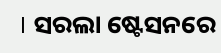। ସରଲା ଷ୍ଟେସନରେ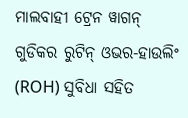ମାଲବାହୀ ଟ୍ରେନ ୱାଗନ୍ ଗୁଡିକର ରୁଟିନ୍ ଓଭର-ହାଉଲିଂ (ROH) ସୁବିଧା ସହିତ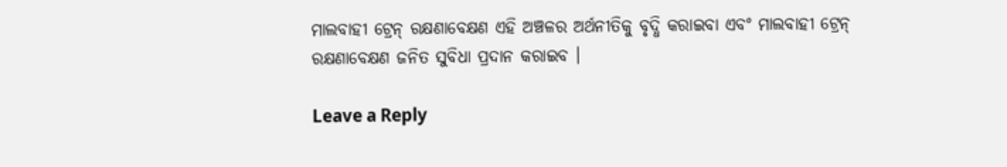ମାଲବାହୀ ଟ୍ରେନ୍ ରକ୍ଷଣାବେକ୍ଷଣ ଏହି ଅଞ୍ଚଳର ଅର୍ଥନୀତିକୁ ବୃଦ୍ଧି କରାଇବା ଏବଂ ମାଲବାହୀ ଟ୍ରେନ୍ ରକ୍ଷଣାବେକ୍ଷଣ ଜନିତ ସୁବିଧା ପ୍ରଦାନ କରାଇବ ।

Leave a Reply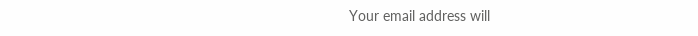Your email address will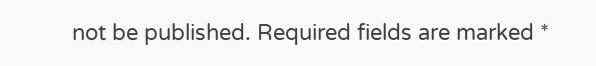not be published. Required fields are marked *